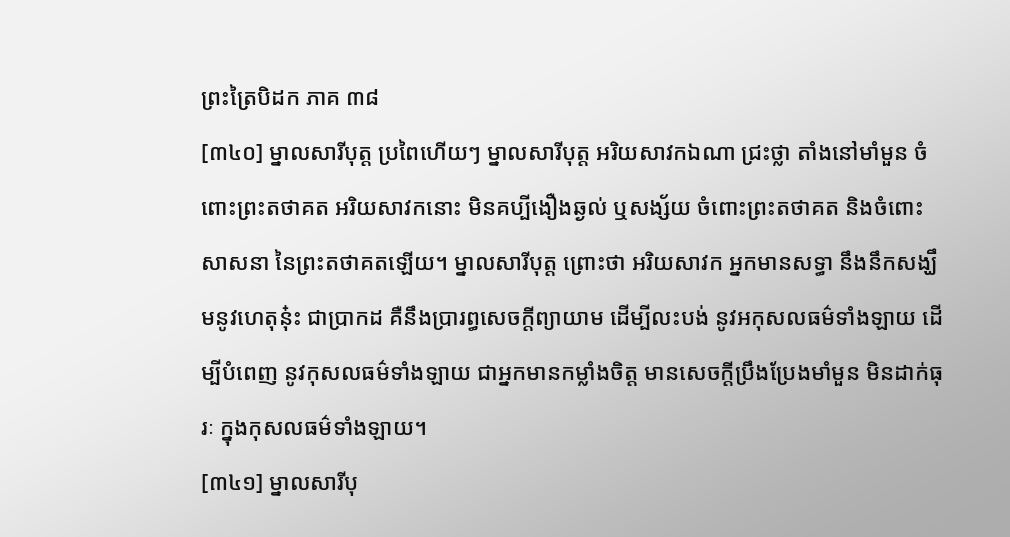ព្រះត្រៃបិដក ភាគ ៣៨
[៣៤០] ម្នាលសារីបុត្ត ប្រពៃហើយៗ ម្នាលសារីបុត្ត អរិយសាវកឯណា ជ្រះថ្លា តាំងនៅមាំមួន ចំពោះព្រះតថាគត អរិយសាវកនោះ មិនគប្បីងឿងឆ្ងល់ ឬសង្ស័យ ចំពោះព្រះតថាគត និងចំពោះសាសនា នៃព្រះតថាគតឡើយ។ ម្នាលសារីបុត្ត ព្រោះថា អរិយសាវក អ្នកមានសទ្ធា នឹងនឹកសង្ឃឹមនូវហេតុនុ៎ះ ជាប្រាកដ គឺនឹងប្រារព្ធសេចក្តីព្យាយាម ដើម្បីលះបង់ នូវអកុសលធម៌ទាំងឡាយ ដើម្បីបំពេញ នូវកុសលធម៌ទាំងឡាយ ជាអ្នកមានកម្លាំងចិត្ត មានសេចក្តីប្រឹងប្រែងមាំមួន មិនដាក់ធុរៈ ក្នុងកុសលធម៌ទាំងឡាយ។
[៣៤១] ម្នាលសារីបុ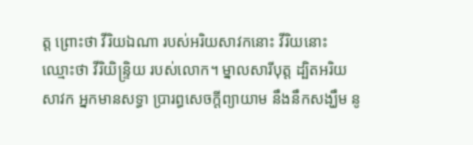ត្ត ព្រោះថា វីរិយឯណា របស់អរិយសាវកនោះ វីរិយនោះ ឈ្មោះថា វីរិយិន្ទ្រិយ របស់លោក។ ម្នាលសារីបុត្ត ដ្បិតអរិយសាវក អ្នកមានសទ្ធា ប្រារព្ធសេចក្តីព្យាយាម នឹងនឹកសង្ឃឹម នូ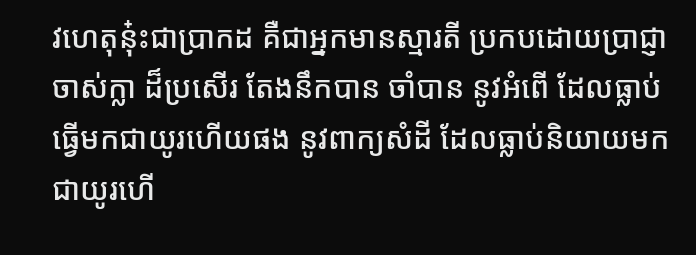វហេតុនុ៎ះជាប្រាកដ គឺជាអ្នកមានស្មារតី ប្រកបដោយប្រាជ្ញាចាស់ក្លា ដ៏ប្រសើរ តែងនឹកបាន ចាំបាន នូវអំពើ ដែលធ្លាប់ធ្វើមកជាយូរហើយផង នូវពាក្យសំដី ដែលធ្លាប់និយាយមកជាយូរហើ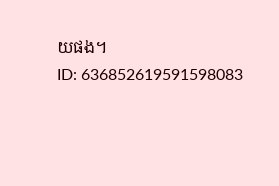យផង។
ID: 636852619591598083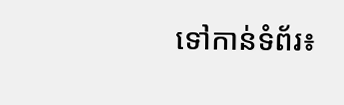ទៅកាន់ទំព័រ៖